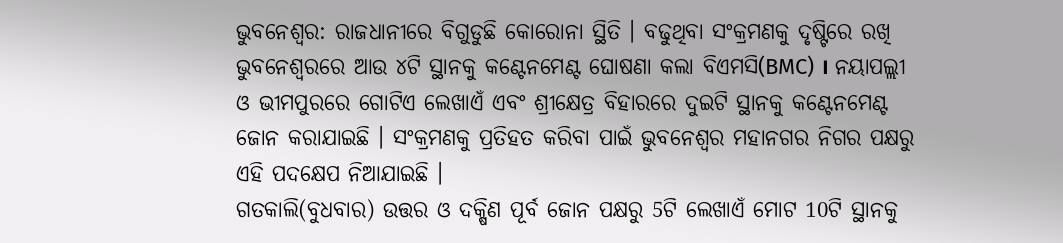ଭୁବନେଶ୍ୱର: ରାଜଧାନୀରେ ବିଗୁଡୁଛି କୋରୋନା ସ୍ଥିତି । ବଢୁଥିବା ସଂକ୍ରମଣକୁ ଦୃଷ୍ଟିରେ ରଖି ଭୁବନେଶ୍ବରରେ ଆଉ ୪ଟି ସ୍ଥାନକୁ କଣ୍ଟେନମେଣ୍ଟ ଘୋଷଣା କଲା ବିଏମସି(BMC) । ନୟାପଲ୍ଲୀ ଓ ଭୀମପୁରରେ ଗୋଟିଏ ଲେଖାଏଁ ଏବଂ ଶ୍ରୀକ୍ଷେତ୍ର ବିହାରରେ ଦୁଇଟି ସ୍ଥାନକୁ କଣ୍ଟେନମେଣ୍ଟ ଜୋନ କରାଯାଇଛି । ସଂକ୍ରମଣକୁ ପ୍ରତିହତ କରିବା ପାଇଁ ଭୁବନେଶ୍ବର ମହାନଗର ନିଗର ପକ୍ଷରୁ ଏହି ପଦକ୍ଷେପ ନିଆଯାଇଛି ।
ଗତକାଲି(ବୁଧବାର) ଉତ୍ତର ଓ ଦକ୍ଷିଣ ପୂର୍ବ ଜୋନ ପକ୍ଷରୁ 5ଟି ଲେଖାଏଁ ମୋଟ 10ଟି ସ୍ଥାନକୁ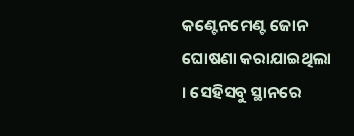କଣ୍ଟେନମେଣ୍ଟ ଜୋନ ଘୋଷଣା କରାଯାଇଥିଲା । ସେହିସବୁ ସ୍ଥାନରେ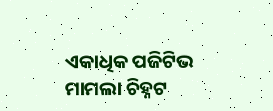ଏକାଧିକ ପଜିଟିଭ ମାମଲା ଚିହ୍ନଟ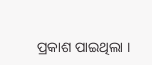ପ୍ରକାଶ ପାଇଥିଲା ।